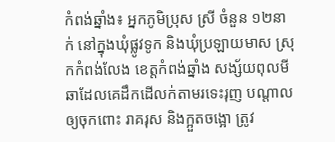កំពង់ឆ្នាំង៖ អ្នកភូមិប្រុស ស្រី ចំនួន ១២នាក់ នៅក្នុងឃុំផ្លូវទូក និងឃុំប្រឡាយមាស ស្រុកកំពង់លែង ខេត្តកំពង់ឆ្នាំង សង្ស័យពុលមីឆាដែលគេដឹកដើលក់តាមរទេះរុញ បណ្តាលឲ្យចុកពោះ រាគរុស និងក្អួតចង្អោ ត្រូវ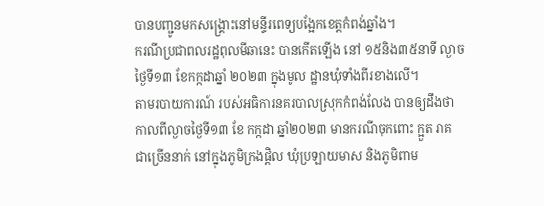បានបញ្ជូនមកសង្គ្រោះនៅមន្ទីរពេទ្យបង្អែកខេត្តកំពង់ឆ្នាំង។
ករណីប្រជាពលរដ្ឋពុលមីឆានេះ បានកើតឡើង នៅ ១៥និង៣៥នាទី ល្ងាចថ្ងៃទី១៣ ខែកក្កដាឆ្នាំ ២០២៣ ក្នុងមូល ដ្ឋានឃុំទាំងពីរខាងលើ។
តាមរបាយការណ៍ របស់អធិការនគរបាលស្រុកកំពង់លែង បានឲ្យដឹងថា កាលពីល្ងាចថ្ងៃទី១៣ ខែ កក្កដា ឆ្នាំ២០២៣ មានករណីចុកពោះ ក្អួត រាគ ជាច្រើននាក់ នៅក្នុងភូមិក្រងផ្តិល ឃុំប្រឡាយមាស និងភូមិពាម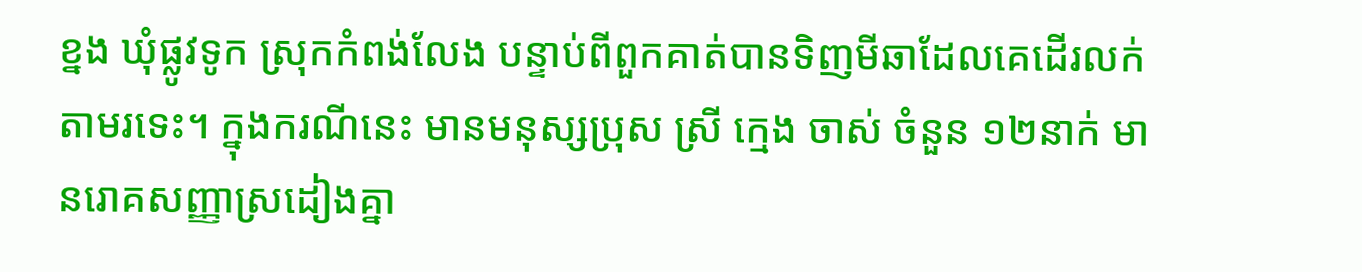ខ្នង ឃុំផ្លូវទូក ស្រុកកំពង់លែង បន្ទាប់ពីពួកគាត់បានទិញមីឆាដែលគេដើរលក់តាមរទេះ។ ក្នុងករណីនេះ មានមនុស្សប្រុស ស្រី ក្មេង ចាស់ ចំនួន ១២នាក់ មានរោគសញ្ញាស្រដៀងគ្នា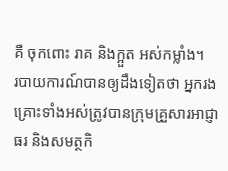គឺ ចុកពោះ រាគ និងក្អួត អស់កម្លាំង។
របាយការណ៍បានឲ្យដឹងទៀតថា អ្នករងគ្រោះទាំងអស់ត្រូវបានក្រុមគ្រួសារអាជ្ញាធរ និងសមត្ថកិ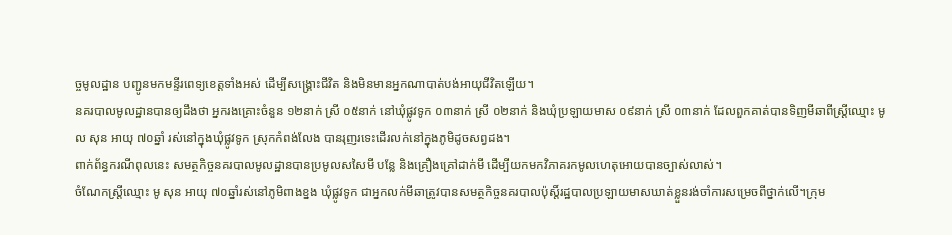ច្ចមូលដ្ឋាន បញ្ជូនមកមន្ទីរពេទ្យខេត្តទាំងអស់ ដើម្បីសង្គ្រោះជីវិត និងមិនមានអ្នកណាបាត់បង់អាយុជីវិតឡើយ។
នគរបាលមូលដ្ឋានបានឲ្យដឹងថា អ្នករងគ្រោះចំនួន ១២នាក់ ស្រី ០៥នាក់ នៅឃុំផ្លូវទូក ០៣នាក់ ស្រី ០២នាក់ និងឃុំប្រឡាយមាស ០៩នាក់ ស្រី ០៣នាក់ ដែលពួកគាត់បានទិញមីឆាពីស្ត្រីឈ្មោះ មូល សុន អាយុ ៧០ឆ្នាំ រស់នៅក្នុងឃុំផ្លូវទូក ស្រុកកំពង់លែង បានរុញរទេះដើរលក់នៅក្នុងភូមិដូចសព្វដង។
ពាក់ព័ន្ធករណីពុលនេះ សមត្ថកិច្ចនគរបាលមូលដ្ឋានបានប្រមូលសសៃមី បន្លែ និងគ្រឿងគ្រៅដាក់មី ដើម្បីយកមកវិភាគរកមូលហេតុអោយបានច្បាស់លាស់។
ចំណែកស្ត្រីឈ្មោះ មូ សុន អាយុ ៧០ឆ្នាំរស់នៅភូមិពាងខ្នង ឃុំផ្លូវទូក ជាអ្នកលក់មីឆាត្រូវបានសមត្ថកិច្ចនគរបាលប៉ុស្តិ៍រដ្ឋបាលប្រឡាយមាសឃាត់ខ្លួនរង់ចាំការសម្រេចពីថ្នាក់លើ។ក្រុម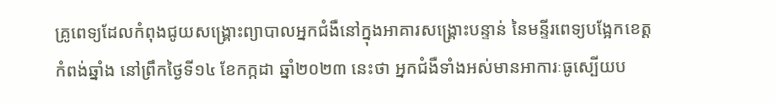គ្រូពេទ្យដែលកំពុងជូយសង្គ្រោះព្យាបាលអ្នកជំងឺនៅក្នុងអាគារសង្គ្រោះបន្ទាន់ នៃមន្ទីរពេទ្យបង្អែកខេត្តកំពង់ឆ្នាំង នៅព្រឹកថ្ងៃទី១៤ ខែកក្កដា ឆ្នាំ២០២៣ នេះថា អ្នកជំងឺទាំងអស់មានអាការៈធូស្បើយប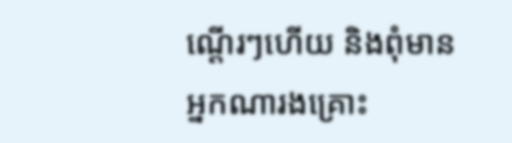ណ្តើរៗហើយ និងពុំមានអ្នកណារងគ្រោះ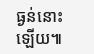ធ្ងន់នោះឡើយ៕